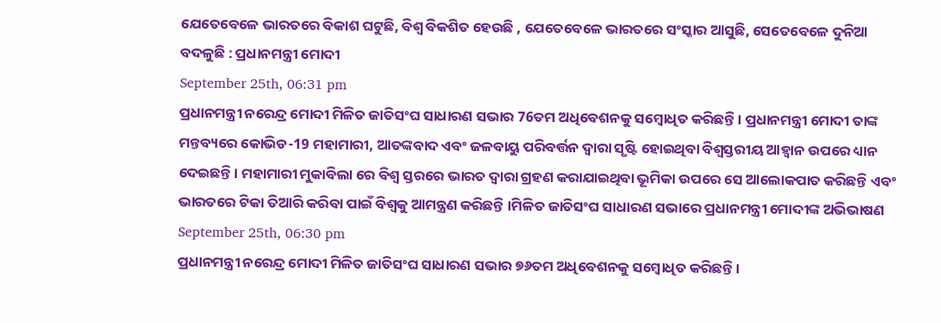ଯେତେବେଳେ ଭାରତରେ ବିକାଶ ଘଟୁଛି, ବିଶ୍ୱ ବିକଶିତ ହେଉଛି , ଯେତେବେଳେ ଭାରତରେ ସଂସ୍କାର ଆସୁଛି, ସେତେବେଳେ ଦୁନିଆ ବଦଳୁଛି : ପ୍ରଧାନମନ୍ତ୍ରୀ ମୋଦୀ
September 25th, 06:31 pm
ପ୍ରଧାନମନ୍ତ୍ରୀ ନରେନ୍ଦ୍ର ମୋଦୀ ମିଳିତ ଜାତିସଂଘ ସାଧାରଣ ସଭାର 76ତମ ଅଧିବେଶନକୁ ସମ୍ବୋଧିତ କରିଛନ୍ତି। ପ୍ରଧାନମନ୍ତ୍ରୀ ମୋଦୀ ତାଙ୍କ ମନ୍ତବ୍ୟରେ କୋଭିଡ-19 ମହାମାରୀ, ଆତଙ୍କବାଦ ଏବଂ ଜଳବାୟୁ ପରିବର୍ତ୍ତନ ଦ୍ୱାରା ସୃଷ୍ଟି ହୋଇଥିବା ବିଶ୍ୱସ୍ତରୀୟ ଆହ୍ୱାନ ଉପରେ ଧ୍ୟାନ ଦେଇଛନ୍ତି । ମହାମାରୀ ମୁକାବିଲା ରେ ବିଶ୍ୱ ସ୍ତରରେ ଭାରତ ଦ୍ୱାରା ଗ୍ରହଣ କରାଯାଇଥିବା ଭୂମିକା ଉପରେ ସେ ଆଲୋକପାତ କରିଛନ୍ତି ଏବଂ ଭାରତରେ ଟିକା ତିଆରି କରିବା ପାଇଁ ବିଶ୍ୱକୁ ଆମନ୍ତ୍ରଣ କରିଛନ୍ତି ।ମିଳିତ ଜାତିସଂଘ ସାଧାରଣ ସଭାରେ ପ୍ରଧାନମନ୍ତ୍ରୀ ମୋଦୀଙ୍କ ଅଭିଭାଷଣ
September 25th, 06:30 pm
ପ୍ରଧାନମନ୍ତ୍ରୀ ନରେନ୍ଦ୍ର ମୋଦୀ ମିଳିତ ଜାତିସଂଘ ସାଧାରଣ ସଭାର ୭୬ତମ ଅଧିବେଶନକୁ ସମ୍ବୋଧିତ କରିଛନ୍ତି ।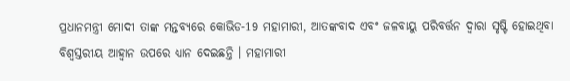ପ୍ରଧାନମନ୍ତ୍ରୀ ମୋଦୀ ତାଙ୍କ ମନ୍ତବ୍ୟରେ କୋଭିଡ-19 ମହାମାରୀ, ଆତଙ୍କବାଦ ଏବଂ ଜଳବାୟୁ ପରିବର୍ତ୍ତନ ଦ୍ୱାରା ସୃଷ୍ଟି ହୋଇଥିବା ବିଶ୍ୱସ୍ତରୀୟ ଆହ୍ୱାନ ଉପରେ ଧ୍ୟାନ ଦେଇଛନ୍ତି । ମହାମାରୀ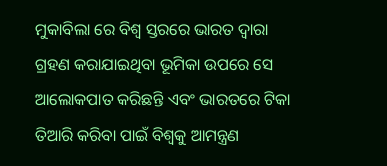ମୁକାବିଲା ରେ ବିଶ୍ୱ ସ୍ତରରେ ଭାରତ ଦ୍ୱାରା ଗ୍ରହଣ କରାଯାଇଥିବା ଭୂମିକା ଉପରେ ସେ ଆଲୋକପାତ କରିଛନ୍ତି ଏବଂ ଭାରତରେ ଟିକା ତିଆରି କରିବା ପାଇଁ ବିଶ୍ୱକୁ ଆମନ୍ତ୍ରଣ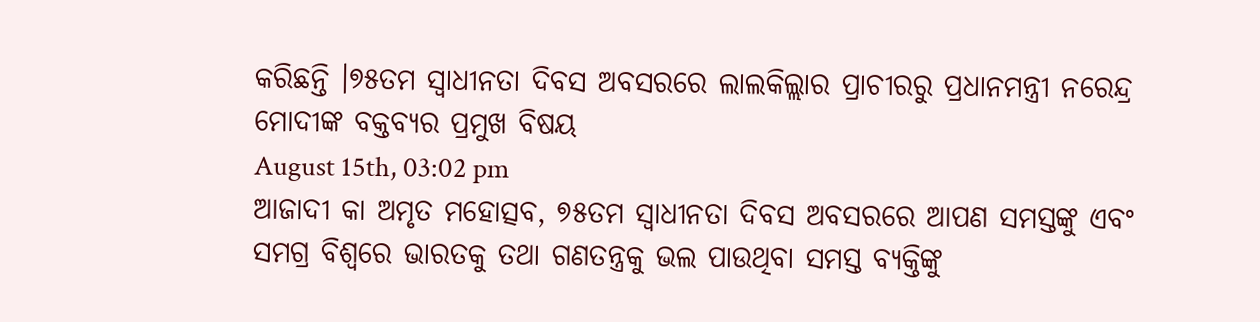କରିଛନ୍ତି ।୭୫ତମ ସ୍ୱାଧୀନତା ଦିବସ ଅବସରରେ ଲାଲକିଲ୍ଲାର ପ୍ରାଚୀରରୁ ପ୍ରଧାନମନ୍ତ୍ରୀ ନରେନ୍ଦ୍ର ମୋଦୀଙ୍କ ବକ୍ତବ୍ୟର ପ୍ରମୁଖ ବିଷୟ
August 15th, 03:02 pm
ଆଜାଦୀ କା ଅମୃତ ମହୋତ୍ସବ, ୭୫ତମ ସ୍ୱାଧୀନତା ଦିବସ ଅବସରରେ ଆପଣ ସମସ୍ତଙ୍କୁ ଏବଂ ସମଗ୍ର ବିଶ୍ୱରେ ଭାରତକୁ ତଥା ଗଣତନ୍ତ୍ରକୁ ଭଲ ପାଉଥିବା ସମସ୍ତ ବ୍ୟକ୍ତିଙ୍କୁ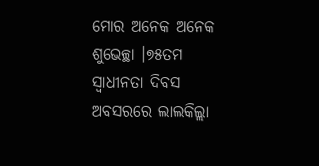ମୋର ଅନେକ ଅନେକ ଶୁଭେଚ୍ଛା ।୭୫ତମ ସ୍ୱାଧୀନତା ଦିବସ ଅବସରରେ ଲାଲକିଲ୍ଲା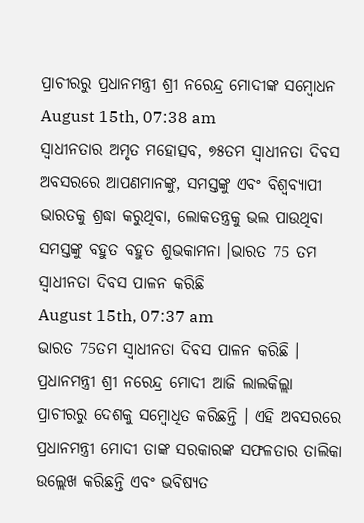ପ୍ରାଚୀରରୁ ପ୍ରଧାନମନ୍ତ୍ରୀ ଶ୍ରୀ ନରେନ୍ଦ୍ର ମୋଦୀଙ୍କ ସମ୍ବୋଧନ
August 15th, 07:38 am
ସ୍ୱାଧୀନତାର ଅମୃତ ମହୋତ୍ସବ, ୭୫ତମ ସ୍ୱାଧୀନତା ଦିବସ ଅବସରରେ ଆପଣମାନଙ୍କୁ, ସମସ୍ତଙ୍କୁ ଏବଂ ବିଶ୍ୱବ୍ୟାପୀ ଭାରତକୁ ଶ୍ରଦ୍ଧା କରୁଥିବା, ଲୋକତନ୍ତ୍ରକୁ ଭଲ ପାଉଥିବା ସମସ୍ତଙ୍କୁ ବହୁତ ବହୁତ ଶୁଭକାମନା ।ଭାରତ 75 ତମ ସ୍ୱାଧୀନତା ଦିବସ ପାଳନ କରିଛି
August 15th, 07:37 am
ଭାରତ 75ତମ ସ୍ୱାଧୀନତା ଦିବସ ପାଳନ କରିଛି । ପ୍ରଧାନମନ୍ତ୍ରୀ ଶ୍ରୀ ନରେନ୍ଦ୍ର ମୋଦୀ ଆଜି ଲାଲକିଲ୍ଲା ପ୍ରାଚୀରରୁ ଦେଶକୁ ସମ୍ବୋଧିତ କରିଛନ୍ତି । ଏହି ଅବସରରେ ପ୍ରଧାନମନ୍ତ୍ରୀ ମୋଦୀ ତାଙ୍କ ସରକାରଙ୍କ ସଫଳତାର ତାଲିକା ଉଲ୍ଲେଖ କରିଛନ୍ତି ଏବଂ ଭବିଷ୍ୟତ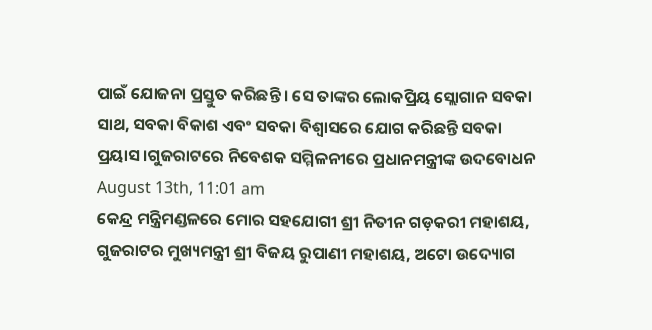ପାଇଁ ଯୋଜନା ପ୍ରସ୍ତୁତ କରିଛନ୍ତି । ସେ ତାଙ୍କର ଲୋକପ୍ରିୟ ସ୍ଲୋଗାନ ସବକା ସାଥ, ସବକା ବିକାଶ ଏବଂ ସବକା ବିଶ୍ୱାସରେ ଯୋଗ କରିଛନ୍ତି ସବକା ପ୍ରୟାସ ।ଗୁଜରାଟରେ ନିବେଶକ ସମ୍ମିଳନୀରେ ପ୍ରଧାନମନ୍ତ୍ରୀଙ୍କ ଉଦବୋଧନ
August 13th, 11:01 am
କେନ୍ଦ୍ର ମନ୍ତ୍ରିମଣ୍ଡଳରେ ମୋର ସହଯୋଗୀ ଶ୍ରୀ ନିତୀନ ଗଡ଼କରୀ ମହାଶୟ, ଗୁଜରାଟର ମୁଖ୍ୟମନ୍ତ୍ରୀ ଶ୍ରୀ ବିଜୟ ରୁପାଣୀ ମହାଶୟ, ଅଟୋ ଉଦ୍ୟୋଗ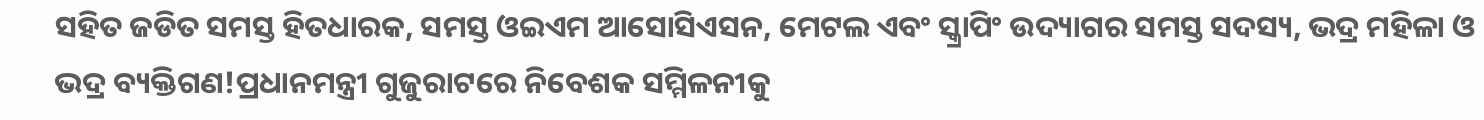ସହିତ ଜଡିତ ସମସ୍ତ ହିତଧାରକ, ସମସ୍ତ ଓଇଏମ ଆସୋସିଏସନ, ମେଟଲ ଏବଂ ସ୍କ୍ରାପିଂ ଉଦ୍ୟାଗର ସମସ୍ତ ସଦସ୍ୟ, ଭଦ୍ର ମହିଳା ଓ ଭଦ୍ର ବ୍ୟକ୍ତିଗଣ!ପ୍ରଧାନମନ୍ତ୍ରୀ ଗୁଜୁରାଟରେ ନିବେଶକ ସମ୍ମିଳନୀକୁ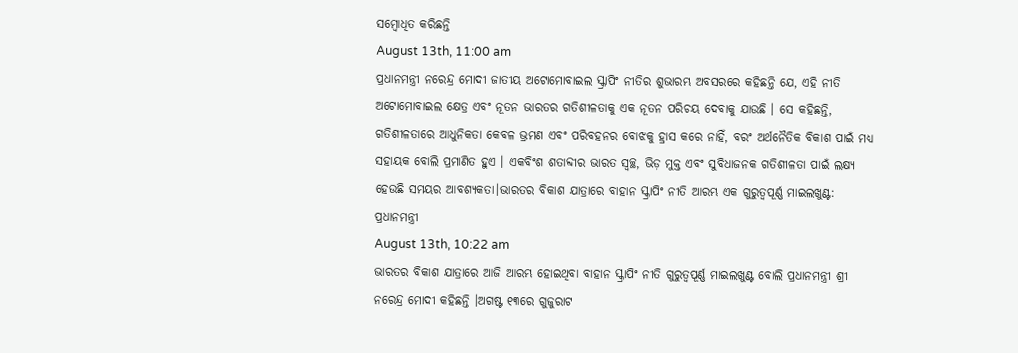ସମ୍ବୋଧିତ କରିଛନ୍ତି
August 13th, 11:00 am
ପ୍ରଧାନମନ୍ତ୍ରୀ ନରେନ୍ଦ୍ର ମୋଦୀ ଜାତୀୟ ଅଟୋମୋବାଇଲ ସ୍କ୍ରାପିଂ ନୀତିର ଶୁଭାରମ୍ଭ ଅବସରରେ କହିଛନ୍ତି ଯେ, ଏହି ନୀତି ଅଟୋମୋବାଇଲ କ୍ଷେତ୍ର ଏବଂ ନୂତନ ଭାରତର ଗତିଶୀଳତାକୁ ଏକ ନୂତନ ପରିଚୟ ଦେବାକୁ ଯାଉଛି । ସେ କହିଛନ୍ତି, ଗତିଶୀଳତାରେ ଆଧୁନିକତା କେବଳ ଭ୍ରମଣ ଏବଂ ପରିବହନର ବୋଝକୁ ହ୍ରାସ କରେ ନାହିଁ, ବରଂ ଅର୍ଥନୈତିକ ବିକାଶ ପାଇଁ ମଧ୍ୟ ସହାୟକ ବୋଲି ପ୍ରମାଣିତ ହୁଏ । ଏକବିଂଶ ଶତାବ୍ଦୀର ଭାରତ ସ୍ୱଚ୍ଛ, ଭିଡ଼ ମୁକ୍ତ ଏବଂ ସୁବିଧାଜନକ ଗତିଶୀଳତା ପାଇଁ ଲକ୍ଷ୍ୟ ହେଉଛି ସମୟର ଆବଶ୍ୟକତା।ଭାରତର ବିକାଶ ଯାତ୍ରାରେ ବାହାନ ସ୍କ୍ରାପିଂ ନୀତି ଆରମ୍ଭ ଏକ ଗୁରୁତ୍ୱପୂର୍ଣ୍ଣ ମାଇଲଖୁଣ୍ଟ: ପ୍ରଧାନମନ୍ତ୍ରୀ
August 13th, 10:22 am
ଭାରତର ବିକାଶ ଯାତ୍ରାରେ ଆଜି ଆରମ୍ଭ ହୋଇଥିବା ବାହାନ ସ୍କ୍ରାପିଂ ନୀତି ଗୁରୁତ୍ୱପୂର୍ଣ୍ଣ ମାଇଲଖୁଣ୍ଟ ବୋଲି ପ୍ରଧାନମନ୍ତ୍ରୀ ଶ୍ରୀ ନରେନ୍ଦ୍ର ମୋଦୀ କହିଛନ୍ତି ।ଅଗଷ୍ଟ ୧୩ରେ ଗୁଜୁରାଟ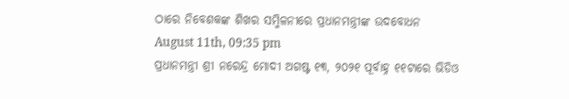ଠାରେ ନିବେଶକଙ୍କ ଶିଖର ସମ୍ମିଳନୀରେ ପ୍ରଧାନମନ୍ତ୍ରୀଙ୍କ ଉଦବୋଧନ
August 11th, 09:35 pm
ପ୍ରଧାନମନ୍ତ୍ରୀ ଶ୍ରୀ ନରେନ୍ଦ୍ର ମୋଦୀ ଅଗଷ୍ଟ ୧୩, ୨୦୨୧ ପୂର୍ବାହ୍ନ ୧୧ଟାରେ ଭିଡିଓ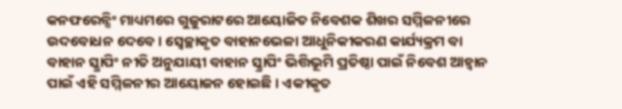କନଫରେନ୍ସିଂ ମାଧ୍ୟମରେ ଗୁଜୁରାଟରେ ଆୟୋଜିତ ନିବେଶକ ଶିଖର ସମ୍ମିଳନୀରେ ଉଦବୋଧନ ଦେବେ । ସ୍ୱେଚ୍ଛାକୃତ ବାହାନଭେଳା ଆଧୁନିକୀକରଣ କାର୍ଯ୍ୟକ୍ରମ ବା ବାହାନ ସ୍କ୍ରାପିଂ ନୀତି ଅନୁଯାୟୀ ବାହାନ ସ୍କ୍ରାପିଂ ଭିତ୍ତିଭୂମି ପ୍ରତିଷ୍ଠା ପାଇଁ ନିବେଶ ଆହ୍ୱାନ ପାଇଁ ଏହି ସମ୍ମିଳନୀର ଆୟୋଜନ ହୋଇଛି । ଏକୀକୃତ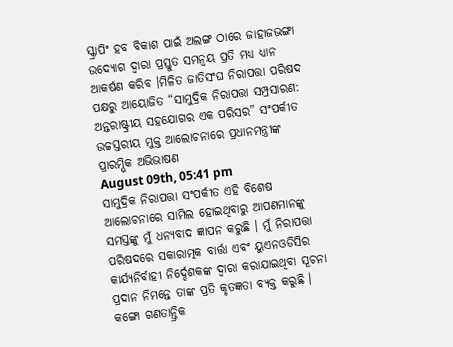ସ୍କ୍ରାପିଂ ହବ ବିକାଶ ପାଇଁ ଅଲଙ୍ଗ ଠାରେ ଜାହାଜଭଙ୍ଗା ଉଦ୍ୟୋଗ ଦ୍ୱାରା ପ୍ରସ୍ତୁତ ସମନ୍ୱୟ ପ୍ରତି ମଧ୍ୟ ଧ୍ୟାନ ଆକର୍ଷଣ କରିବ ।ମିଳିତ ଜାତିସଂଘ ନିରାପତ୍ତା ପରିଷଦ ପକ୍ଷରୁ ଆୟୋଜିତ “ସାମୁଦ୍ରିକ ନିରାପତ୍ତା ସମ୍ପ୍ରସାରଣ: ଅନ୍ତରାଷ୍ଟ୍ରୀୟ ସହଯୋଗର ଏକ ପରିସର” ସଂପର୍କୀତ ଉଚ୍ଚସ୍ତରୀୟ ମୁକ୍ତ ଆଲୋଚନାରେ ପ୍ରଧାନମନ୍ତ୍ରୀଙ୍କ ପ୍ରାରମ୍ଭିକ ଅଭିଭାଷଣ
August 09th, 05:41 pm
ସାମୁଦ୍ରିକ ନିରାପତ୍ତା ସଂପର୍କୀତ ଏହି ବିଶେଷ ଆଲୋଚନାରେ ସାମିଲ ହୋଇଥିବାରୁ ଆପଣମାନଙ୍କୁ ସମସ୍ତଙ୍କୁ ମୁଁ ଧନ୍ୟବାଦ ଜ୍ଞାପନ କରୁଛି । ମୁଁ ନିରାପତ୍ତା ପରିଷଦରେ ସକାରାତ୍ମକ ବାର୍ତ୍ତା ଏବଂ ୟୁଏନଓଡିସିର କାର୍ଯ୍ୟନିର୍ବାହୀ ନିର୍ଦ୍ଦେଶକଙ୍କ ଦ୍ୱାରା କରାଯାଇଥିବା ସୂଚନା ପ୍ରଦାନ ନିମନ୍ତେ ତାଙ୍କ ପ୍ରତି କୃତଜ୍ଞତା ବ୍ୟକ୍ତ କରୁଛି । କଙ୍ଗୋ ଗଣତାନ୍ତ୍ରିକ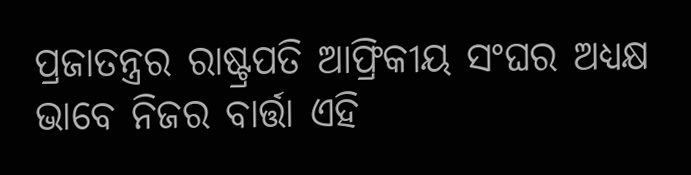ପ୍ରଜାତନ୍ତ୍ରର ରାଷ୍ଟ୍ରପତି ଆଫ୍ରିକୀୟ ସଂଘର ଅଧ୍ୟକ୍ଷ ଭାବେ ନିଜର ବାର୍ତ୍ତା ଏହି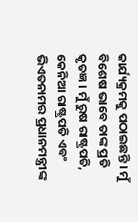କାର୍ଯ୍ୟକ୍ରମକୁ ପଠାଇଛନ୍ତି । ମୁଁ ବିଶେଷ ଭାବେ ତାଙ୍କ ପ୍ରତି କୃତଜ୍ଞ । ମୁଁ ରୁଷ ରାଷ୍ଟ୍ରପତି, କେନିଆ ରାଷ୍ଟ୍ରପତି ଏବଂ ଭିଏତନାମର ପ୍ରଧାନମନ୍ତ୍ରୀଙ୍କ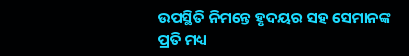ଉପସ୍ଥିତି ନିମନ୍ତେ ହୃଦୟର ସହ ସେମାନଙ୍କ ପ୍ରତି ମଧ୍ୟ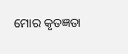ମୋର କୃତଜ୍ଞତା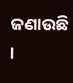ଜଣାଉଛି ।